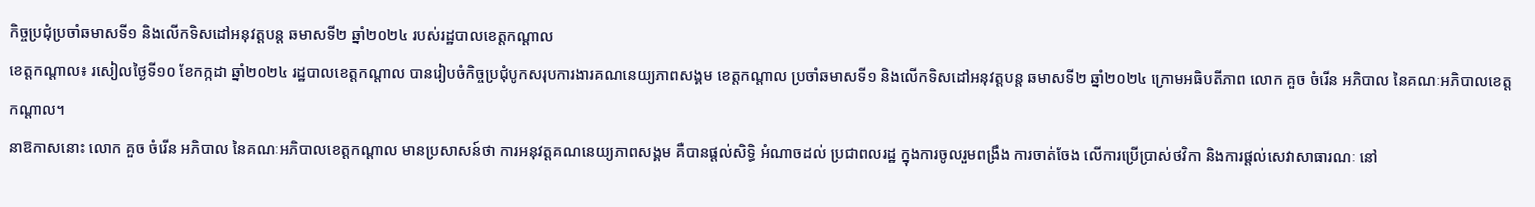កិច្ចប្រជុំប្រចាំឆមាសទី១ និងលើកទិសដៅអនុវត្តបន្ត ឆមាសទី២ ឆ្នាំ២០២៤ របស់រដ្ឋបាលខេត្តកណ្តាល
ខេត្តកណ្ដាល៖ រសៀលថ្ងៃទី១០ ខែកក្កដា ឆ្នាំ២០២៤ រដ្ឋបាលខេត្តកណ្ដាល បានរៀបចំកិច្ចប្រជុំបូកសរុបការងារគណនេយ្យភាពសង្គម ខេត្តកណ្តាល ប្រចាំឆមាសទី១ និងលើកទិសដៅអនុវត្តបន្ត ឆមាសទី២ ឆ្នាំ២០២៤ ក្រោមអធិបតីភាព លោក គួច ចំរើន អភិបាល នៃគណៈអភិបាលខេត្តកណ្ដាល។
នាឱកាសនោះ លោក គួច ចំរើន អភិបាល នៃគណៈអភិបាលខេត្តកណ្ដាល មានប្រសាសន៍ថា ការអនុវត្តគណនេយ្យភាពសង្គម គឺបានផ្តល់សិទ្ធិ អំណាចដល់ ប្រជាពលរដ្ឋ ក្នុងការចូលរួមពង្រឹង ការចាត់ចែង លើការប្រើប្រាស់ថវិកា និងការផ្តល់សេវាសាធារណៈ នៅ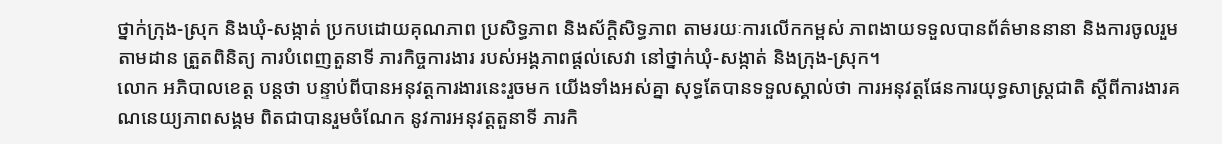ថ្នាក់ក្រុង-ស្រុក និងឃុំ-សង្កាត់ ប្រកបដោយគុណភាព ប្រសិទ្ធភាព និងស័ក្តិសិទ្ធភាព តាមរយៈការលើកកម្ពស់ ភាពងាយទទួលបានព័ត៌មាននានា និងការចូលរួមតាមដាន ត្រួតពិនិត្យ ការបំពេញតួនាទី ភារកិច្ចការងារ របស់អង្គភាពផ្តល់សេវា នៅថ្នាក់ឃុំ-សង្កាត់ និងក្រុង-ស្រុក។
លោក អភិបាលខេត្ត បន្តថា បន្ទាប់ពីបានអនុវត្តការងារនេះរួចមក យើងទាំងអស់គ្នា សុទ្ធតែបានទទួលស្គាល់ថា ការអនុវត្តផែនការយុទ្ធសាស្ត្រជាតិ ស្តីពីការងារគណនេយ្យភាពសង្គម ពិតជាបានរួមចំណែក នូវការអនុវត្តតួនាទី ភារកិ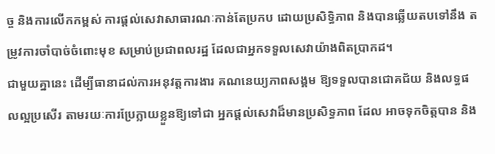ច្ច និងការលើកកម្ពស់ ការផ្តល់សេវាសាធារណៈកាន់តែប្រកប ដោយប្រសិទ្ធិភាព និងបានឆ្លើយតបទៅនឹង តម្រូវការចាំបាច់ចំពោះមុខ សម្រាប់ប្រជាពលរដ្ឋ ដែលជាអ្នកទទួលសេវាយ៉ាងពិតប្រាកដ។
ជាមួយគ្នានេះ ដើម្បីធានាដល់ការអនុវត្តការងារ គណនេយ្យភាពសង្គម ឱ្យទទួលបានជោគជ័យ និងលទ្ធផលល្អប្រសើរ តាមរយៈការប្រែក្លាយខ្លួនឱ្យទៅជា អ្នកផ្តល់សេវាដ៏មានប្រសិទ្ធភាព ដែល អាចទុកចិត្តបាន និង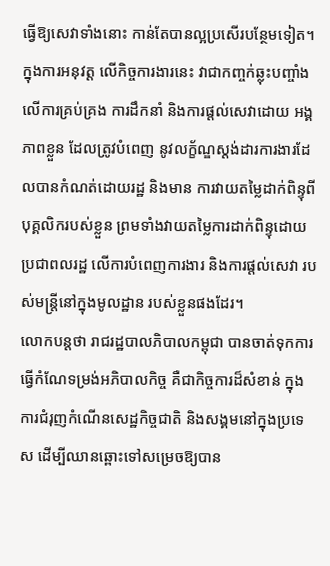ធ្វើឱ្យសេវាទាំងនោះ កាន់តែបានល្អប្រសើរបន្ថែមទៀត។ ក្នុងការអនុវត្ត លើកិច្ចការងារនេះ វាជាកញ្ចក់ឆ្លុះបញ្ចាំងលើការគ្រប់គ្រង ការដឹកនាំ និងការផ្តល់សេវាដោយ អង្គភាពខ្លួន ដែលត្រូវបំពេញ នូវលក្ខ័ណ្ឌស្តង់ដារការងារដែលបានកំណត់ដោយរដ្ឋ និងមាន ការវាយតម្លៃដាក់ពិន្ទុពីបុគ្គលិករបស់ខ្លួន ព្រមទាំងវាយតម្លៃការដាក់ពិន្ទុដោយ ប្រជាពលរដ្ឋ លើការបំពេញការងារ និងការផ្តល់សេវា របស់មន្ត្រីនៅក្នុងមូលដ្ឋាន របស់ខ្លួនផងដែរ។
លោកបន្តថា រាជរដ្ឋបាលភិបាលកម្ពុជា បានចាត់ទុកការធ្វើកំណែទម្រង់អភិបាលកិច្ច គឺជាកិច្ចការដ៏សំខាន់ ក្នុងការជំរុញកំណើនសេដ្ឋកិច្ចជាតិ និងសង្គមនៅក្នុងប្រទេស ដើម្បីឈានឆ្ពោះទៅសម្រេចឱ្យបាន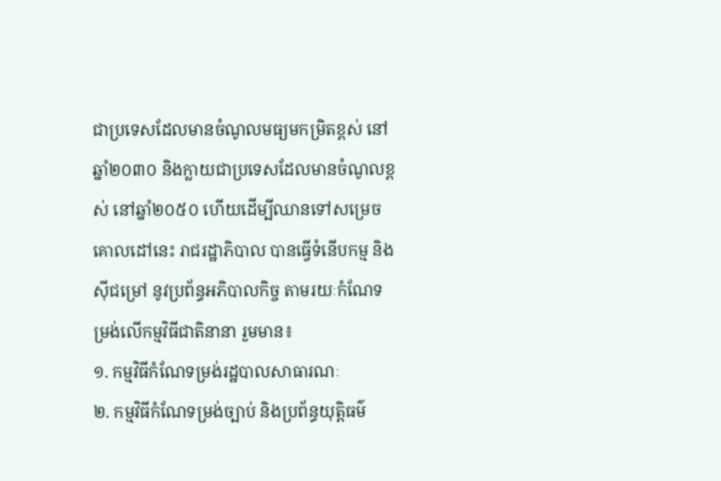ជាប្រទេសដែលមានចំណូលមធ្យមកម្រិតខ្ពស់ នៅឆ្នាំ២០៣០ និងក្លាយជាប្រទេសដែលមានចំណូលខ្ពស់ នៅឆ្នាំ២០៥០ ហើយដើម្បីឈានទៅសម្រេចគោលដៅនេះ រាជរដ្ឋាភិបាល បានធ្វើទំនើបកម្ម និងស៊ីជម្រៅ នូវប្រព័ន្ធអភិបាលកិច្ច តាមរយៈកំណែទម្រង់លើកម្មវិធីជាតិនានា រួមមាន៖
១. កម្មវិធីកំណែទម្រង់រដ្ឋបាលសាធារណៈ
២. កម្មវិធីកំណែទម្រង់ច្បាប់ និងប្រព័ន្ធយុត្តិធម៌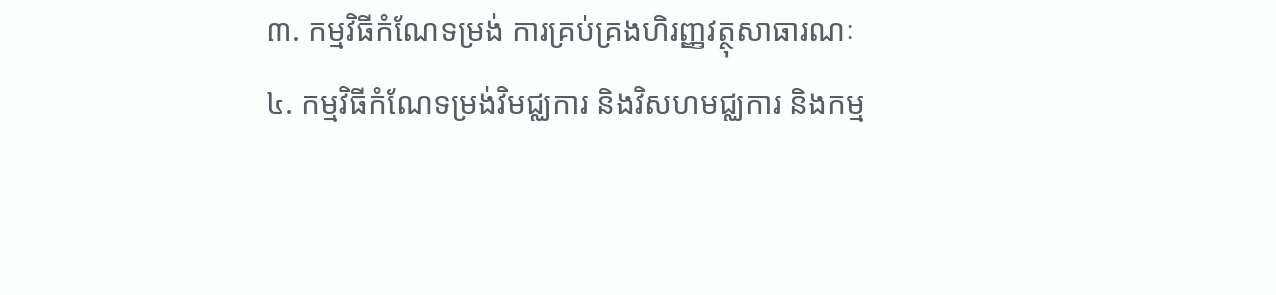៣. កម្មវិធីកំណែទម្រង់ ការគ្រប់គ្រងហិរញ្ញវត្ថុសាធារណៈ
៤. កម្មវិធីកំណែទម្រង់វិមជ្ឈការ និងវិសហមជ្ឈការ និងកម្ម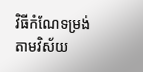វិធីកំណែទម្រង់តាមវិស័យ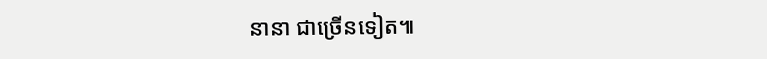នានា ជាច្រើនទៀត៕